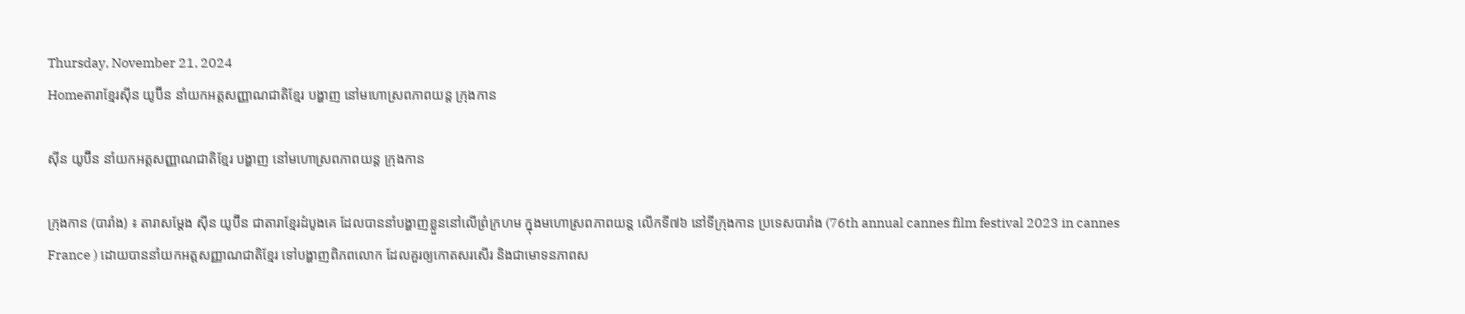Thursday, November 21, 2024
Homeតារាខ្មែរស៊ីន យូប៊ីន នាំយកអត្តសញ្ញាណជាតិខ្មែរ បង្ហាញ នៅមហោស្រពភាពយន្ត ក្រុងកាន

ស៊ីន យូប៊ីន នាំយកអត្តសញ្ញាណជាតិខ្មែរ បង្ហាញ នៅមហោស្រពភាពយន្ត ក្រុងកាន

ក្រុងកាន (បារាំង) ៖ តារាសម្តែង ស៊ីន យូប៊ីន ជាតារាខ្មែរដំបូងគេ ដែលបាននាំបង្ហាញខ្លួននៅលើព្រំក្រហម ក្នុងមហោស្រពភាពយន្ត លើកទី៧៦ នៅទីក្រុងកាន ប្រទេសបារាំង (76th annual cannes film festival 2023 in cannes France ) ដោយបាននាំយកអត្តសញ្ញាណជាតិខ្មែរ ទៅបង្ហាញពិភពលោក ដែលគួរឲ្យកោតសរសើរ និងជាមោទនភាពស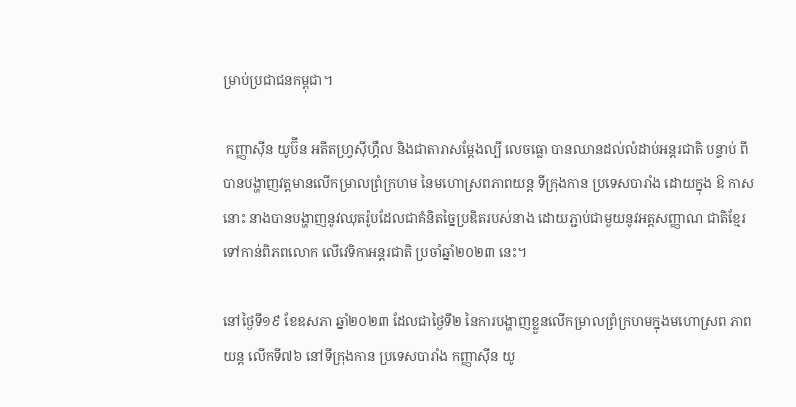ម្រាប់ប្រជាជនកម្ពុជា។

 កញ្ញាស៊ីន យូប៊ីន អតីតហ្វ្រស៊ីហ្គឺល និងជាតារាសម្តែងល្បី លេចធ្លោ បានឈានដល់លំដាប់អន្តរជាតិ បន្ទាប់ ពីបានបង្ហាញវត្តមានលើកម្រាលព្រំក្រហម នៃមហោស្រពភាពយន្ត ទីក្រុងកាន ប្រទេសបារាំង ដោយក្នុង ឱ កាសនោះ នាងបានបង្ហាញនូវឈុតរ៉ូបដែលជាគំនិតច្នៃប្រឌិតរបស់នាង ដោយភ្ជាប់ជាមួយនូវអត្តសញ្ញាណ ជាតិខ្មែរ ទៅកាន់ពិភពលោក លើវេទិកាអន្តរជាតិ ប្រចាំឆ្នាំ២០២៣ នេះ។

នៅថ្ងៃទី១៩ ខែឧសភា ឆ្នាំ២០២៣ ដែលជាថ្ងៃទី២ នៃការបង្ហាញខ្លួនលើកម្រាលព្រំក្រហមក្នុងមហោស្រព ភាពយន្ត លើកទី៧៦ នៅទីក្រុងកាន ប្រទេសបារាំង កញ្ញាស៊ីន យូ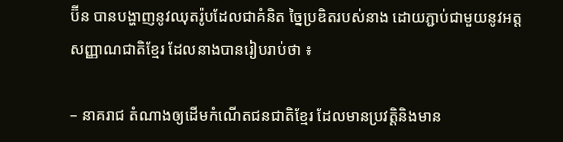ប៊ីន បានបង្ហាញនូវឈុតរ៉ូបដែលជាគំនិត ច្នៃប្រឌិតរបស់នាង ដោយភ្ជាប់ជាមួយនូវអត្តសញ្ញាណជាតិខ្មែរ ដែលនាងបានរៀបរាប់ថា ៖

– នាគរាជ តំណាងឲ្យដើមកំណើតជនជាតិខ្មែរ ដែលមានប្រវត្តិនិងមាន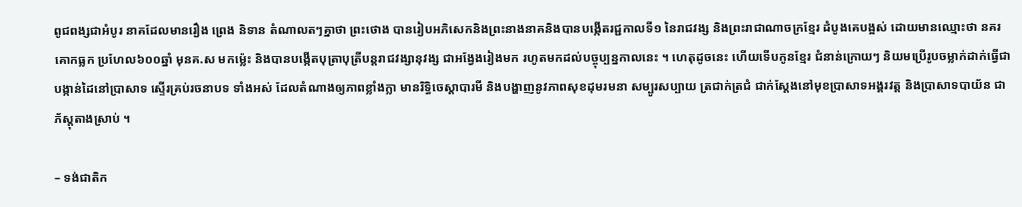ពូជពង្សជាអំបូរ នាគដែលមានរឿង ព្រេង និទាន តំណាលតៗគ្នាថា ព្រះថោង បានរៀបអភិសេកនិងព្រះនាងនាគនិងបានបង្កើតរជ្ជកាលទី១ នៃរាជវង្ស និងព្រះរាជាណាចក្រខ្មែរ ដំបូងគេបង្អស់ ដោយមានឈ្មោះថា នគរគោកធ្លក ប្រហែល៦០០ឆ្នាំ មុនគ.ស មកម៉្លេះ និងបានបង្កើតបុត្រាបុត្រីបន្តរាជវង្សានុវង្ស ជាអង្វែងរៀងមក រហូតមកដល់បច្ចុប្បន្នកាលនេះ ។ ហេតុដូចនេះ ហើយទើបកូនខ្មែរ ជំនាន់ក្រោយៗ និយមប្រើរូបចម្លាក់ដាក់ធ្វើជាបង្កាន់ដៃនៅប្រាសាទ ស្ទើរគ្រប់រចនាបទ ទាំងអស់ ដែលតំណាងឲ្យភាពខ្លាំងក្លា មានរិទ្ធិចេស្តាបារមី និងបង្ហាញនូវភាពសុខដុមរមនា សម្បូរសប្បាយ ត្រជាក់ត្រជំ ជាក់ស្តែងនៅមុខប្រាសាទអង្គរវត្ត និងប្រាសាទបាយ័ន ជាភ័ស្តុតាងស្រាប់ ។

– ទង់ជាតិក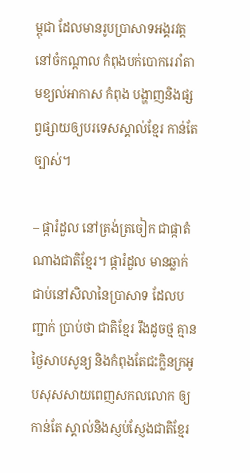ម្ពុជា ដែលមានរូបប្រាសាទអង្គរវត្ត នៅចំកណ្តាល កំពុងបក់បោករេរាំតាមខ្យល់អាកាស កំពុង បង្ហាញនិងផ្សព្វផ្សាយឲ្យបរទេសស្គាល់ខ្មែរ កាន់តែច្បាស់។

– ផ្ការំដួល នៅត្រង់ត្រចៀក ជាផ្កាតំណាងជាតិខ្មែរ។ ផ្ការំដួល មានឆ្លាក់ជាប់នៅសិលានៃប្រាសាទ ដែលបញ្ជាក់ ប្រាប់ថា ជាតិខ្មែរ រឹងដូចថ្ម គ្មានថ្ងៃសាបសូន្យ និងកំពុងតែជះក្លិនក្រអូបសុសសាយពេញសកលលោក ឲ្យកាន់តែ ស្គាល់និងស្ញប់ស្ញែងជាតិខ្មែរ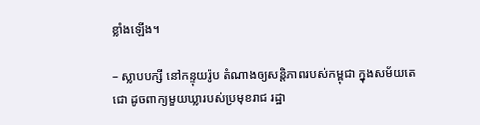ខ្លាំងឡើង។

– ស្លាបបក្សី នៅកន្ទុយរ៉ូប តំណាងឲ្យសន្តិភាពរបស់កម្ពុជា ក្នុងសម័យតេជោ ដូចពាក្យមួយឃ្លារបស់ប្រមុខរាជ រដ្ឋា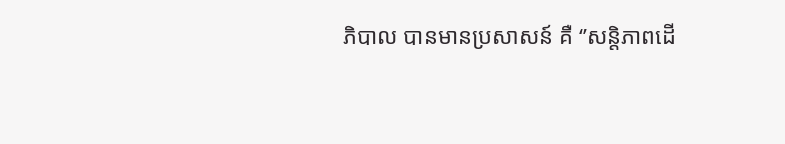ភិបាល បានមានប្រសាសន៍ គឺ ‘’សន្តិភាពដើ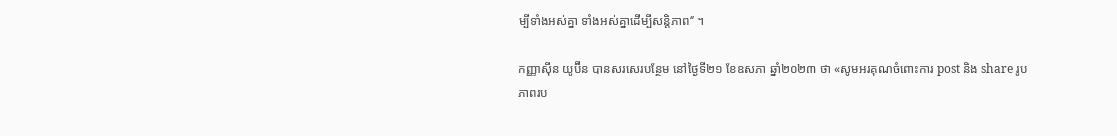ម្បីទាំងអស់គ្នា ទាំងអស់គ្នាដើម្បីសន្តិភាព‘’ ។

កញ្ញាស៊ីន យូប៊ីន បានសរសេរបន្ថែម នៅថ្ងៃទី២១ ខែឧសភា ឆ្នាំ២០២៣ ថា «សូមអរគុណចំពោះការ post និង share រូបភាពរប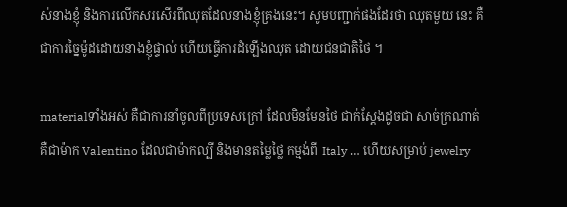ស់នាងខ្ញុំ និងការលើកសរសើរពីឈុតដែលនាងខ្ញុំគ្រងនេះ។ សូមបញ្ជាក់ផងដែរថា ឈុតមួយ នេះ គឺជាការច្នៃម៉ូដដោយនាងខ្ញុំផ្ទាល់ ហើយធ្វើការដំឡើងឈុត ដោយជនជាតិថៃ ។

materialទាំងអស់ គឺជាការនាំចូលពីប្រទេសក្រៅ ដែលមិនមែនថៃ ជាក់ស្តែងដូចជា សាច់ក្រណាត់ គឺជាម៉ាក Valentino ដែលជាម៉ាកល្បី និងមានតម្លៃថ្លៃ កម្មង់ពី Italy … ហើយសម្រាប់ jewelry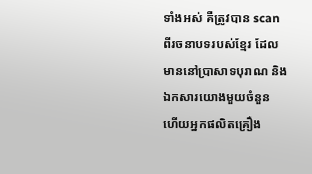ទាំងអស់ គឺត្រូវបាន scan ពីរចនាបទរបស់ខ្មែរ ដែលមាននៅប្រាសាទបុរាណ និងឯកសារយោងមួយចំនួន ហើយអ្នកផលិតគ្រឿង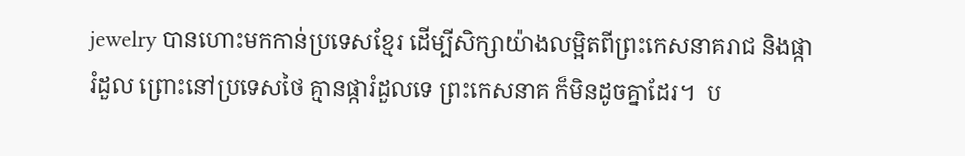jewelry បានហោះមកកាន់ប្រទេសខ្មែរ ដើម្បីសិក្សាយ៉ាងលម្អិតពីព្រះកេសនាគរាជ និងផ្ការំដួល ព្រោះនៅប្រទេសថៃ គ្មានផ្ការំដួលទេ ព្រះកេសនាគ ក៏មិនដូចគ្នាដែរ។  ប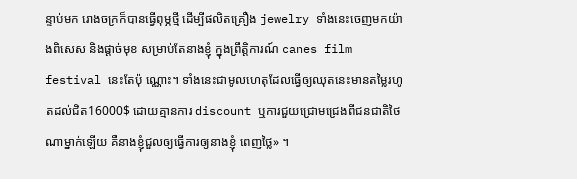ន្ទាប់មក រោងចក្រក៏បានធ្វើពុម្ភថ្មី ដើម្បីផលិតគ្រឿង jewelry ទាំងនេះចេញមកយ៉ាងពិសេស និងផ្តាច់មុខ សម្រាប់តែនាងខ្ញុំ ក្នុងព្រឹត្តិការណ៍ canes film festival នេះតែប៉ុ ណ្ណោះ។ ទាំងនេះជាមូលហេតុដែលធ្វើឲ្យឈុតនេះមានតម្លៃរហូតដល់ជិត16000$ ដោយគ្មានការ discount ឬការជួយជ្រោមជ្រេងពីជនជាតិថៃ ណាម្នាក់ឡើយ គឺនាងខ្ញុំជួលឲ្យធ្វើការឲ្យនាងខ្ញុំ ពេញថ្លៃ» ។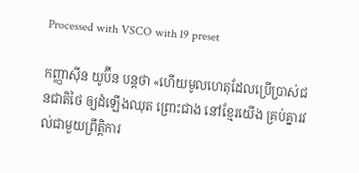Processed with VSCO with l9 preset

កញ្ញាស៊ីន យូប៊ីន បន្តថា «ហើយមូលហេតុដែលប្រើប្រាស់ជនជាតិថៃ ឲ្យដំឡើងឈុត ព្រោះជាង នៅខ្មែរយើង គ្រប់គ្នារវល់ជាមួយព្រឹត្តិការ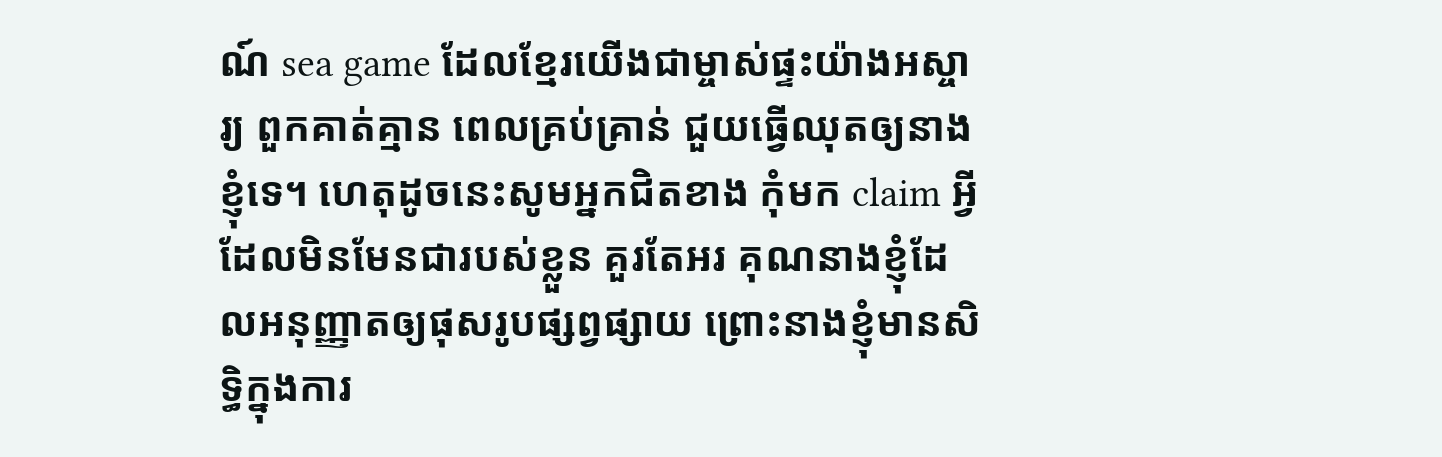ណ៍ sea game ដែលខ្មែរយើងជាម្ចាស់ផ្ទះយ៉ាងអស្ចារ្យ ពួកគាត់គ្មាន ពេលគ្រប់គ្រាន់ ជួយធ្វើឈុតឲ្យនាងខ្ញុំទេ។ ហេតុដូចនេះសូមអ្នកជិតខាង កុំមក claim អី្វដែលមិនមែនជារបស់ខ្លួន គួរតែអរ គុណនាងខ្ញុំដែលអនុញ្ញាតឲ្យផុសរូបផ្សព្វផ្សាយ ព្រោះនាងខ្ញុំមានសិទ្ធិក្នុងការ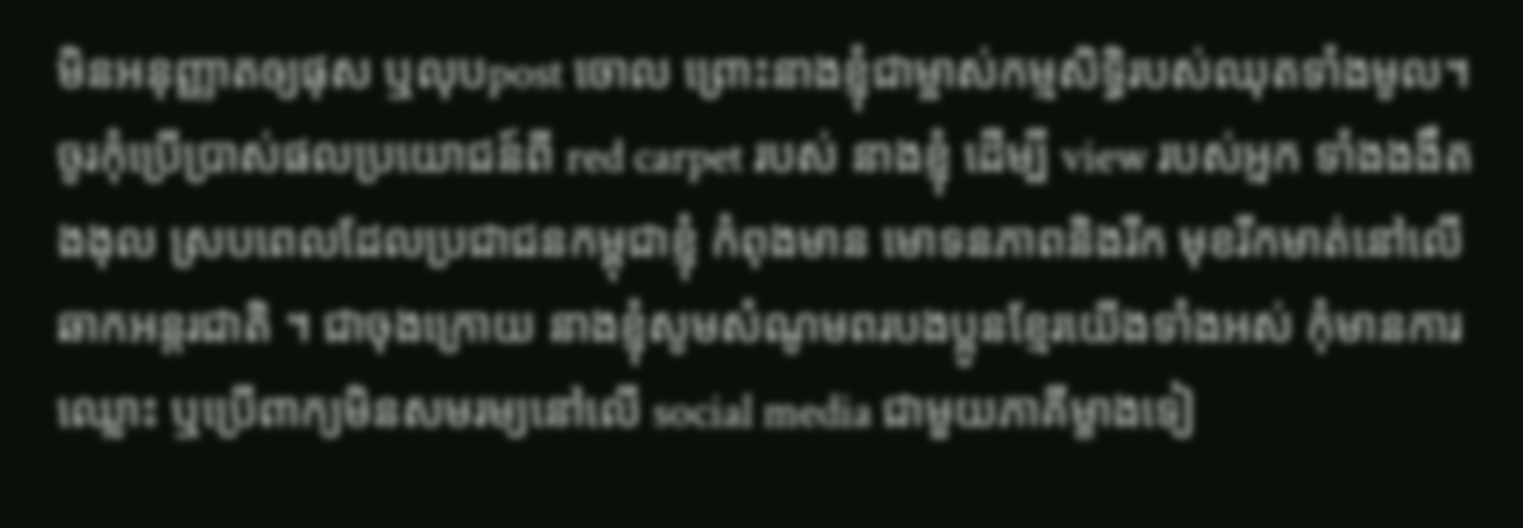មិនអនុញ្ញាតឲ្យផុស ឬលុបpost ចោល ព្រោះនាងខ្ញុំជាម្ចាស់កម្មសិទ្ធិរបស់ឈុតទាំងមូល។ ចូរកុំប្រើប្រាស់ផលប្រយោជន៍ពី red carpet របស់ នាងខ្ញុំ ដើម្បី view របស់អ្នក ទាំងងងឹតងងុល ស្របពេលដែលប្រជាជនកម្ពុជាខ្ញុំ កំពុងមាន មោទនភាពនិងរីក មុខរីកមាត់នៅលើឆាកអន្តរជាតិ ។ ជាចុងក្រោយ នាងខ្ញុំសូមសំណូមពរបងប្អូនខ្មែរយើងទាំងអស់ កុំមានការ ឈ្លោះ ឬប្រើពាក្យមិនសមរម្យនៅលើ social media ជាមួយភាគីម្ខាងទៀ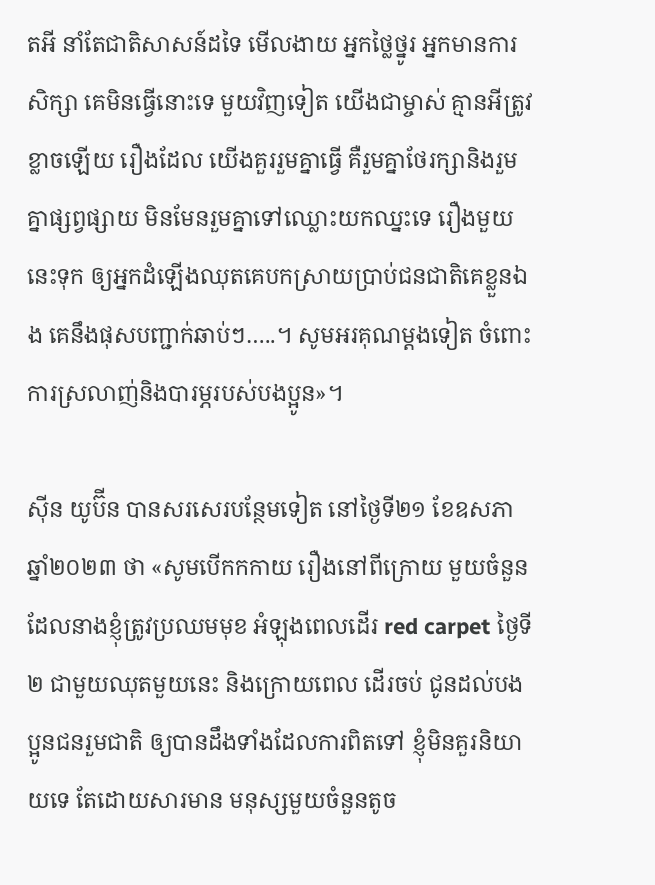តអី នាំតែជាតិសាសន៍ដទៃ មើលងាយ អ្នកថ្លៃថ្នូរ អ្នកមានការសិក្សា គេមិនធ្វើនោះទេ មួយវិញទៀត យើងជាម្ចាស់ គ្មានអីត្រូវខ្លាចឡើយ រឿងដែល យើងគួររួមគ្នាធ្វើ គឺរួមគ្នាថែរក្សានិងរួមគ្នាផ្សព្វផ្សាយ មិនមែនរួមគ្នាទៅឈ្លោះយកឈ្នះទេ រឿងមួយនេះទុក ឲ្យអ្នកដំឡើងឈុតគេបកស្រាយប្រាប់ជនជាតិគេខ្លួនឯង គេនឹងផុសបញ្ជាក់ឆាប់ៗ…..។ សូមអរគុណម្តងទៀត ចំពោះការស្រលាញ់និងបារម្ភរបស់បងប្អូន»។

ស៊ីន យូប៊ីន បានសរសេរបន្ថែមទៀត នៅថ្ងៃទី២១ ខែឧសភា ឆ្នាំ២០២៣ ថា «សូមបើកកកាយ រឿងនៅពីក្រោយ មួយចំនួនដែលនាងខ្ញុំត្រូវប្រឈមមុខ អំឡុងពេលដើរ red carpet ថ្ងៃទី២ ជាមួយឈុតមួយនេះ និងក្រោយពេល ដើរចប់ ជូនដល់បងប្អូនជនរួមជាតិ ឲ្យបានដឹងទាំងដែលការពិតទៅ ខ្ញុំមិនគួរនិយាយទេ តែដោយសារមាន មនុស្សមួយចំនួនតូច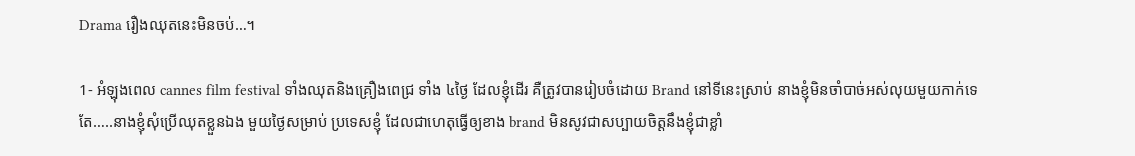Drama រឿងឈុតនេះមិនចប់…។

1- អំឡុងពេល cannes film festival ទាំងឈុតនិងគ្រឿងពេជ្រ ទាំង ៤ថ្ងៃ ដែលខ្ញុំដើរ គឺត្រូវបានរៀបចំដោយ Brand នៅទីនេះស្រាប់ នាងខ្ញុំមិនចាំបាច់អស់លុយមួយកាក់ទេ តែ…..នាងខ្ញុំសុំប្រើឈុតខ្លួនឯង មួយថ្ងៃសម្រាប់ ប្រទេសខ្ញុំ ដែលជាហេតុធ្វើឲ្យខាង brand មិនសូវជាសប្បាយចិត្តនឹងខ្ញុំជាខ្លាំ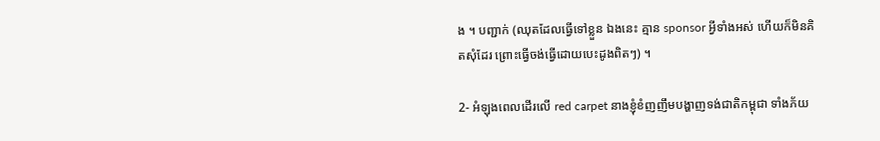ង ។ បញ្ជាក់ (ឈុតដែលធ្វើទៅខ្លួន ឯងនេះ គ្មាន sponsor អ្វីទាំងអស់ ហើយក៏មិនគិតសុំដែរ ព្រោះធ្វើចង់ធ្វើដោយបេះដូងពិតៗ) ។

2- អំឡុងពេលដើរលើ red carpet នាងខ្ញុំខំញញឹមបង្ហាញទង់ជាតិកម្ពុជា ទាំងភ័យ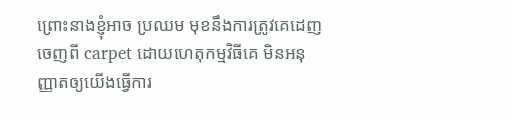ព្រោះនាងខ្ញុំអាច ប្រឈម មុខនឹងការត្រូវគេដេញចេញពី carpet ដោយហេតុកម្មវិធីគេ មិនអនុញ្ញាតឲ្យយើងធ្វើការ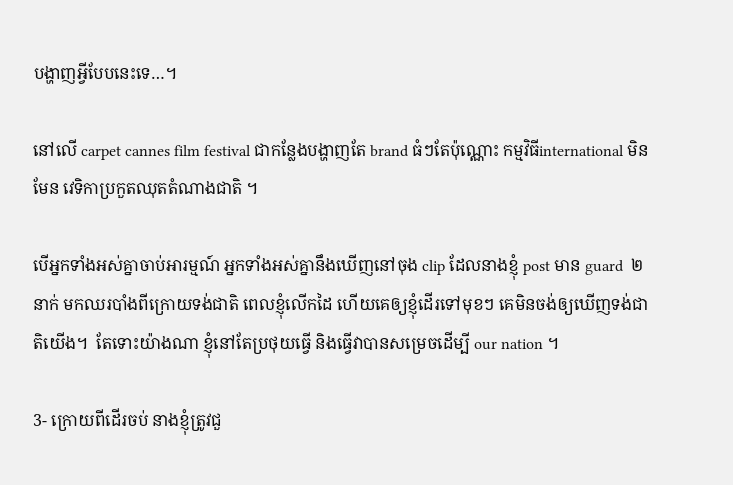បង្ហាញអ្វីបែបនេះទេ…។

នៅលើ carpet cannes film festival ជាកន្លែងបង្ហាញតែ brand ធំៗតែប៉ុណ្ណោះ កម្មវិធីinternational មិនមែន វេទិកាប្រកួតឈុតតំណាងជាតិ ។

បើអ្នកទាំងអស់គ្នាចាប់អារម្មណ៍ អ្នកទាំងអស់គ្នានឹងឃើញនៅចុង clip ដែលនាងខ្ញុំ post មាន guard  ២នាក់ មកឈរបាំងពីក្រោយទង់ជាតិ ពេលខ្ញុំលើកដៃ ហើយគេឲ្យខ្ញុំដើរទៅមុខៗ គេមិនចង់ឲ្យឃើញទង់ជាតិយើង។  តែទោះយ៉ាងណា ខ្ញុំនៅតែប្រថុយធ្វើ និងធ្វើវាបានសម្រេចដើម្បី our nation ។

3- ក្រោយពីដើរចប់ នាងខ្ញុំត្រូវជួ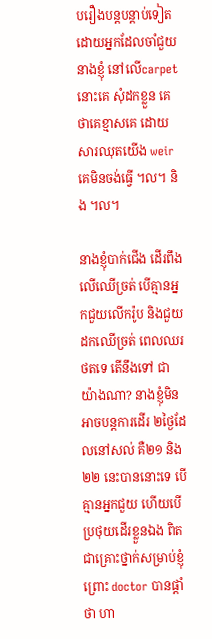បរឿងបន្តបន្តាប់ទៀត ដោយអ្នកដែលចាំជួយនាងខ្ញុំ នៅលើcarpet នោះគេ សុំដកខ្លួន គេថាគេខ្មាសគេ ដោយសារឈុតយើង weir គេមិនចង់ធ្វើ ។ល។ និង ។ល។

នាងខ្ញុំបាក់ជើង ដើរពឹងលើឈើច្រត់ បើគ្មានអ្នកជួយលើករ៉ូប និងជួយដកឈើច្រត់ ពេលឈរថតទេ តើនឹងទៅ ជាយ៉ាងណា? នាងខ្ញុំមិនអាចបន្តការដើរ ២ថ្ងៃដែលនៅសល់ គឺ២១ និង២២ នេះបាននោះទេ បើគ្មានអ្នកជួយ ហើយបើប្រថុយដើរខ្លួនឯង ពិតជាគ្រោះថ្នាក់សម្រាប់ខ្ញុំ ព្រោះ doctor បានផ្តាំថា ហា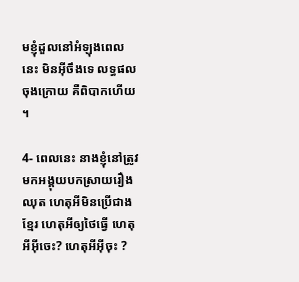មខ្ញុំដួលនៅអំឡុងពេលនេះ មិនអ៊ីចឹងទេ លទ្ធផលចុងក្រោយ គឺពិបាកហើយ ។

4- ពេលនេះ នាងខ្ញុំនៅត្រូវមកអង្គុយបកស្រាយរឿងឈុត ហេតុអីមិនប្រើជាងខ្មែរ ហេតុអីឲ្យថៃធ្វើ ហេតុអីអ៊ីចេះ? ហេតុអីអ៊ីចុះ ?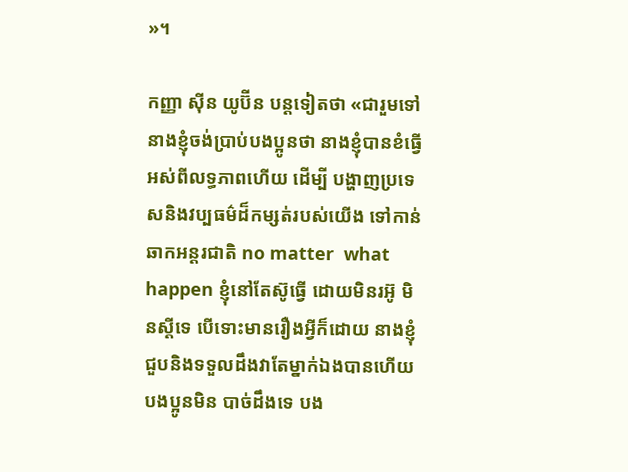»។

កញ្ញា ស៊ីន យូប៊ីន បន្តទៀតថា «ជារួមទៅ នាងខ្ញុំចង់ប្រាប់បងប្អូនថា នាងខ្ញុំបានខំធ្វើអស់ពីលទ្ធភាពហើយ ដើម្បី បង្ហាញប្រទេសនិងវប្បធម៌ដ៏កម្សត់របស់យើង ទៅកាន់ឆាកអន្តរជាតិ no matter  what happen ខ្ញុំនៅតែស៊ូធ្វើ ដោយមិនរអ៊ូ មិនស្តីទេ បើទោះមានរឿងអ្វីក៏ដោយ នាងខ្ញុំជួបនិងទទួលដឹងវាតែម្នាក់ឯងបានហើយ បងប្អូនមិន បាច់ដឹងទេ បង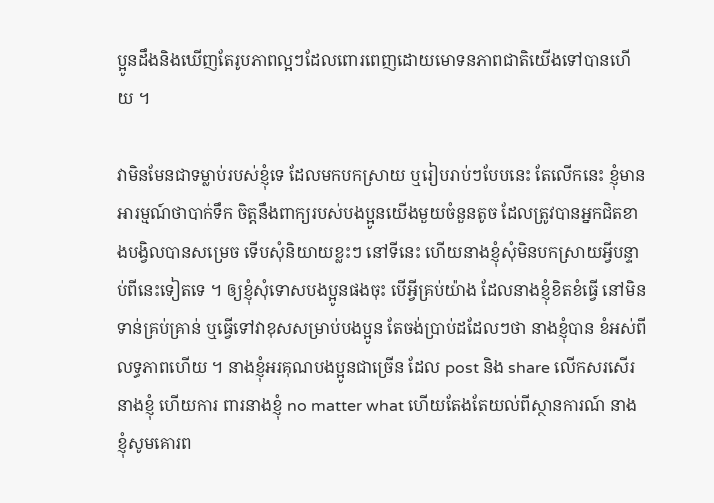ប្អូនដឹងនិងឃើញតែរូបភាពល្អៗដែលពោរពេញដោយមោទនភាពជាតិយើងទៅបានហើយ ។

វាមិនមែនជាទម្លាប់របស់ខ្ញុំទេ ដែលមកបកស្រាយ ឬរៀបរាប់ៗបែបនេះ តែលើកនេះ ខ្ញុំមានអារម្មណ៍ថាបាក់ទឹក ចិត្តនឹងពាក្យរបស់បងប្អូនយើងមួយចំនួនតូច ដែលត្រូវបានអ្នកជិតខាងបង្វិលបានសម្រេច ទើបសុំនិយាយខ្លះៗ នៅទីនេះ ហើយនាងខ្ញុំសុំមិនបកស្រាយអ្វីបន្ទាប់ពីនេះទៀតទេ ។ ឲ្យខ្ញុំសុំទោសបងប្អូនផងចុះ បើអ្វីគ្រប់យ៉ាង ដែលនាងខ្ញុំខិតខំធ្វើ នៅមិនទាន់គ្រប់គ្រាន់ ឬធ្វើទៅវាខុសសម្រាប់បងប្អូន តែចង់ប្រាប់ដដែលៗថា នាងខ្ញុំបាន ខំអស់ពីលទ្ធភាពហើយ ។ នាងខ្ញុំអរគុណបងប្អូនជាច្រើន ដែល post និង share លើកសរសើរនាងខ្ញុំ ហើយការ ពារនាងខ្ញុំ no matter what ហើយតែងតែយល់ពីស្ថានការណ៍ នាងខ្ញុំសូមគោរព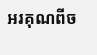អរគុណពីច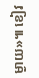ម្ងាយ»៕ ខៀវ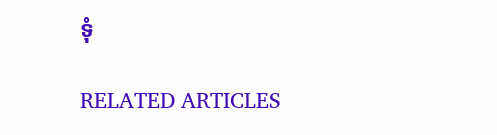ទុំ

RELATED ARTICLES